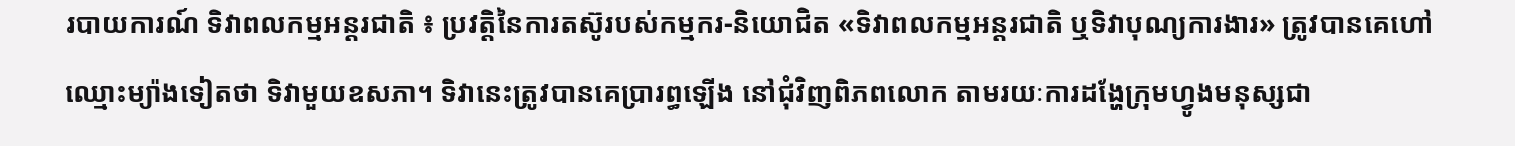របាយការណ៍ ទិវាពលកម្មអន្តរជាតិ ៖ ប្រវត្តិនៃការតស៊ូរបស់កម្មករ-និយោជិត «ទិវាពលកម្មអន្តរជាតិ ឬទិវាបុណ្យការងារ» ត្រូវបានគេហៅឈ្មោះម្យ៉ាងទៀតថា ទិវាមួយឧសភា។ ទិវានេះត្រូវបានគេប្រារព្ធឡើង នៅជុំវិញពិភពលោក តាមរយៈការដង្ហែក្រុមហ្វូងមនុស្សជា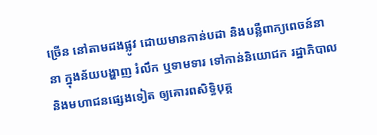ច្រើន នៅតាមដងផ្លូវ ដោយមានកាន់បដា និងបន្លឺពាក្យពេចន៍នានា ក្នុងន័យបង្ហាញ រំលឹក ឬទាមទារ ទៅកាន់និយោជក រដ្ឋាភិបាល និងមហាជនផ្សេងទៀត ឲ្យគោរពសិទ្ធិបុគ្គ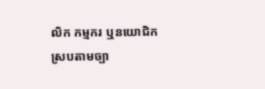លិក កម្មករ ឬនយោជិក ស្របតាមច្បា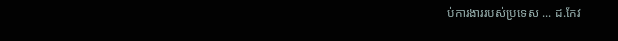ប់ការងាររបស់ប្រទេស ... ដ.កែវ